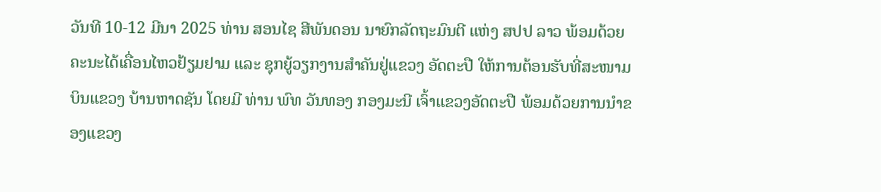ວັນທີ 10-12 ມີນາ 2025 ທ່ານ ສອນໄຊ ສີພັນດອນ ນາຍົກລັດຖະມົນຕີ ແຫ່ງ ສປປ ລາວ ພ້ອມດ້ວຍຄະນະໄດ້ເຄື່ອນໄຫວຢ້ຽມຢາມ ແລະ ຊຸກຍູ້ວຽກງານສຳຄັນຢູ່ແຂວງ ອັດຕະປື ໃຫ້ການຕ້ອນຮັບທີ່ສະໜາມບິນແຂວງ ບ້ານຫາດຊັນ ໂດຍມີ ທ່ານ ພົທ ວັນທອງ ກອງມະນີ ເຈົ້າແຂວງອັດຕະປື ພ້ອມດ້ວຍການນຳຂອງແຂວງ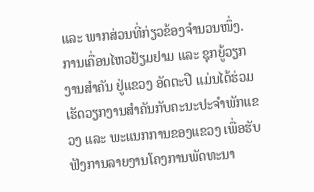ແລະ ພາກສ່ວນທີ່ກ່ຽວຂ້ອງຈຳນວນໜຶ່ງ.
ການເຄື່ອນໄຫວຢ້ຽມຢາມ ແລະ ຊຸກຍູ້ວຽກງານສຳຄັນ ຢູ່ແຂວງ ອັດຕະປື ແມ່ນໄດ້ຮ່ວມເຮັດວຽກງານສຳຄັນກັບຄະນະປະຈຳພັກແຂວງ ແລະ ພະແນກການຂອງແຂວງ ເພື່ອຮັບຟັງການລາຍງານໂຄງການພັດທະນາ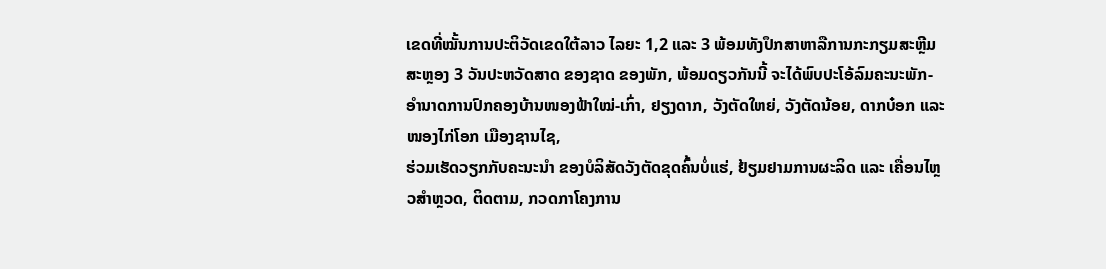ເຂດທີ່ໝັ້ນການປະຕິວັດເຂດໃຕ້ລາວ ໄລຍະ 1,2 ແລະ 3 ພ້ອມທັງປຶກສາຫາລືການກະກຽມສະຫຼີມສະຫຼອງ 3 ວັນປະຫວັດສາດ ຂອງຊາດ ຂອງພັກ, ພ້ອມດຽວກັນນີ້ ຈະໄດ້ພົບປະໂອ້ລົມຄະນະພັກ-ອໍານາດການປົກຄອງບ້ານໜອງຟ້າໃໝ່-ເກົ່າ, ຢຽງດາກ, ວັງຕັດໃຫຍ່, ວັງຕັດນ້ອຍ, ດາກບ໋ອກ ແລະ ໜອງໄກ່ໂອກ ເມືອງຊານໄຊ,
ຮ່ວມເຮັດວຽກກັບຄະນະນຳ ຂອງບໍລິສັດວັງຕັດຂຸດຄົ້ນບໍ່ແຮ່, ຢ້ຽມຢາມການຜະລິດ ແລະ ເຄື່ອນໄຫຼວສໍາຫຼວດ, ຕິດຕາມ, ກວດກາໂຄງການ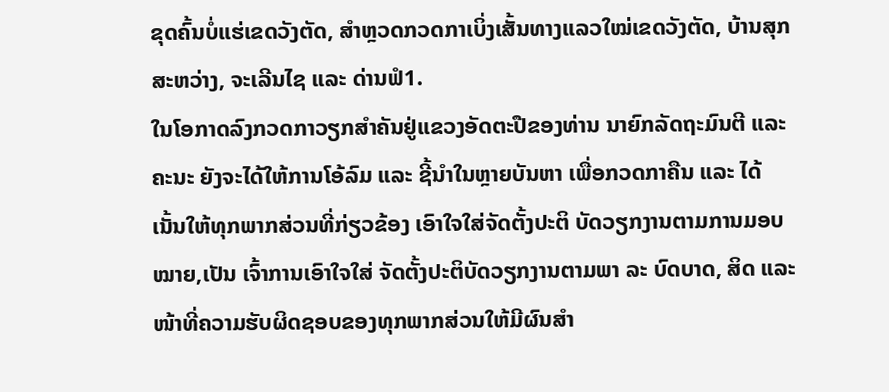ຂຸດຄົ້ນບໍ່ແຮ່ເຂດວັງຕັດ, ສຳຫຼວດກວດກາເບິ່ງເສັ້ນທາງແລວໃໝ່ເຂດວັງຕັດ, ບ້ານສຸກສະຫວ່າງ, ຈະເລີນໄຊ ແລະ ດ່ານຟໍ1.
ໃນໂອກາດລົງກວດກາວຽກສຳຄັນຢູ່ແຂວງອັດຕະປືຂອງທ່ານ ນາຍົກລັດຖະມົນຕີ ແລະ ຄະນະ ຍັງຈະໄດ້ໃຫ້ການໂອ້ລົມ ແລະ ຊີ້ນຳໃນຫຼາຍບັນຫາ ເພື່ອກວດກາຄືນ ແລະ ໄດ້ເນັ້ນໃຫ້ທຸກພາກສ່ວນທີ່ກ່ຽວຂ້ອງ ເອົາໃຈໃສ່ຈັດຕັ້ງປະຕິ ບັດວຽກງານຕາມການມອບໝາຍ,ເປັນ ເຈົ້າການເອົາໃຈໃສ່ ຈັດຕັ້ງປະຕິບັດວຽກງານຕາມພາ ລະ ບົດບາດ, ສິດ ແລະ ໜ້າທີ່ຄວາມຮັບຜິດຊອບຂອງທຸກພາກສ່ວນໃຫ້ມີຜົນສຳ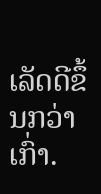ເລັດດີຂຶ້ນກວ່າເກົ່າ.